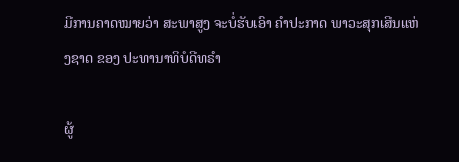ມີການຄາດໝາຍວ່າ ສະພາສູງ ຈະບໍ່ຮັບເອົາ ຄຳປະກາດ ພາວະສຸກເສີນແຫ່ງຊາດ ຂອງ ປະທານາທິບໍດີທຣຳ

ຜູ້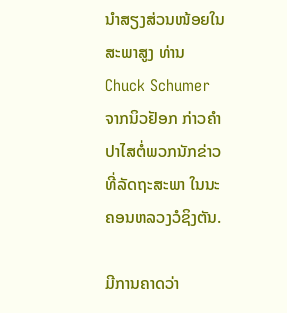ນຳສຽງສ່ວນໜ້ອຍໃນສະພາສູງ ທ່ານ Chuck Schumer ຈາກນິວຢັອກ ກ່າວຄຳປາໄສຕໍ່ພວກນັກຂ່າວທີ່ລັດຖະສະພາ ໃນນະຄອນຫລວງວໍຊິງຕັນ.

ມີການຄາດວ່າ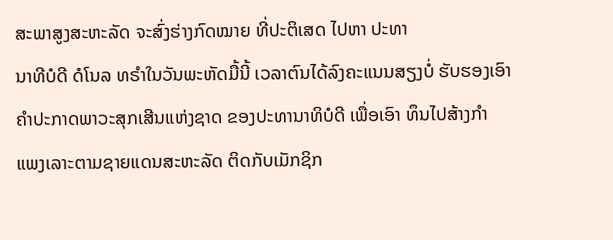ສະພາສູງສະຫະລັດ ຈະສົ່ງຮ່າງກົດໝາຍ ທີ່ປະຕິເສດ ໄປຫາ ປະທາ
ນາທີບໍດີ ດໍໂນລ ທຣຳໃນວັນພະຫັດມື້ນີ້ ເວລາຕົນໄດ້ລົງຄະແນນສຽງບໍ່ ຮັບຮອງເອົາ
ຄຳປະກາດພາວະສຸກເສີນແຫ່ງຊາດ ຂອງປະທານາທິບໍດີ ເພື່ອເອົາ ທຶນໄປສ້າງກຳ
ແພງເລາະຕາມຊາຍແດນສະຫະລັດ ຕິດກັບເມັກຊິກ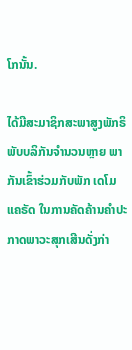ໂກນັ້ນ.

ໄດ້ມີສະມາຊິກສະພາສູງພັກຣິພັບບລິກັນຈຳນວນຫຼາຍ ພາກັນເຂົ້າຮ່ວມກັບພັກ ເດໂມ
ແຄຣັດ ໃນການຄັດຄ້ານຄຳປະກາດພາວະສຸກເສີນດັ່ງກ່າ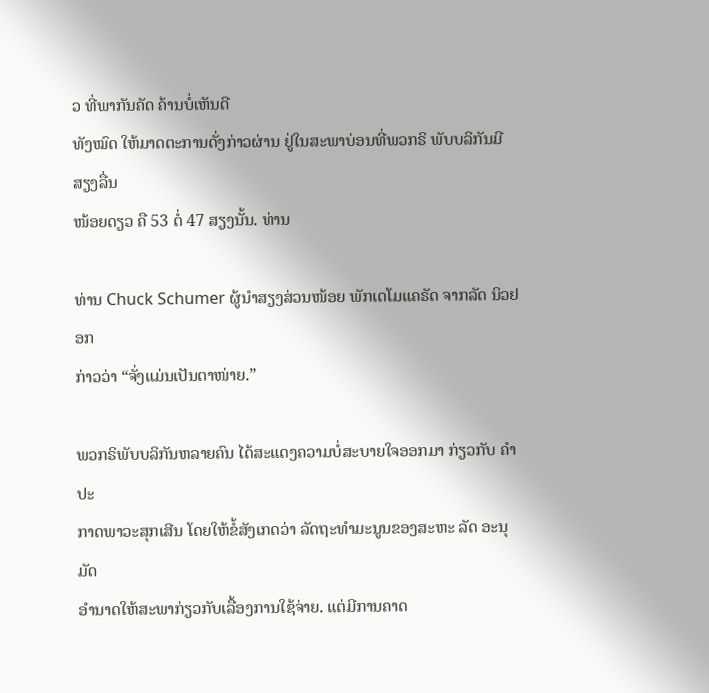ວ ທີ່ພາກັນຄັດ ຄ້ານບໍ່ເຫັນດີ
ທັງໝົດ ໃຫ້ມາດຕະການດັ່ງກ່າວຜ່ານ ຢູ່ໃນສະພາບ່ອນທີ່ພວກຣິ ພັບບລິກັນມີສຽງລື່ນ
ໜ້ອຍດຽວ ຄື 53 ຕໍ່ 47 ສຽງນັ້ນ. ທ່ານ

ທ່ານ Chuck Schumer ຜູ້ນຳສຽງສ່ວນໜ້ອຍ ພັກເດໂມແຄຣັດ ຈາກລັດ ນິວຢອກ
ກ່າວວ່າ “ຈັ່ງແມ່ນເປັນຕາໜ່າຍ.”

ພວກຣິພັບບລິກັນຫລາຍຄົນ ໄດ້ສະແດງຄວາມບໍ່ສະບາຍໃຈອອກມາ ກ່ຽວກັບ ຄຳປະ
ກາດພາວະສຸກເສີນ ໂດຍໃຫ້ຂໍ້ສັງເກດວ່າ ລັດຖະທຳມະນູນຂອງສະຫະ ລັດ ອະນຸມັດ
ອຳນາດໃຫ້ສະພາກ່ຽວກັບເລື້ອງການໃຊ້ຈ່າຍ. ແຕ່ມີການຄາດ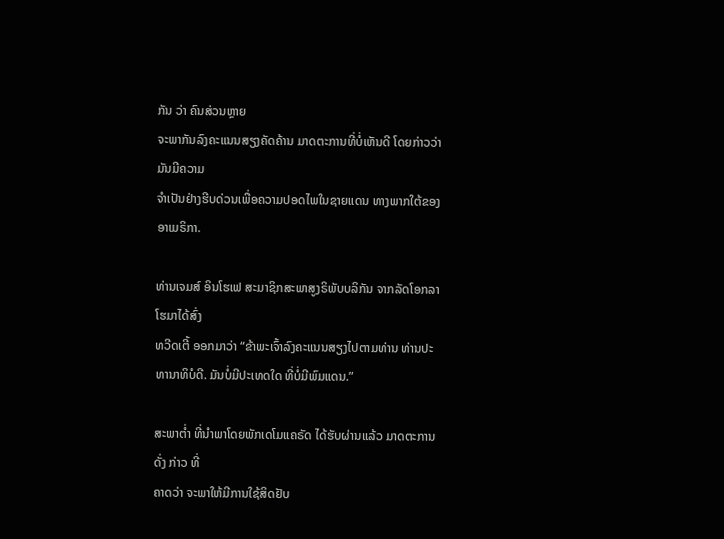ກັນ ວ່າ ຄົນສ່ວນຫຼາຍ
ຈະພາກັນລົງຄະແນນສຽງຄັດຄ້ານ ມາດຕະການທີ່ບໍ່ເຫັນດີ ໂດຍກ່າວວ່າ ມັນມີຄວາມ
ຈຳເປັນຢ່າງຮີບດ່ວນເພື່ອຄວາມປອດໄພໃນຊາຍແດນ ທາງພາກໃຕ້ຂອງອາເມຣິກາ.

ທ່ານເຈມສ໌ ອິນໂຮເຟ ສະມາຊິກສະພາສູງຣິພັບບລິກັນ ຈາກລັດໂອກລາໂຮມາໄດ້ສົ່ງ
ທວີດເຕີ້ ອອກມາວ່າ “ຂ້າພະເຈົ້າລົງຄະແນນສຽງໄປຕາມທ່ານ ທ່ານປະ ທານາທິບໍດີ. ມັນບໍ່ມີປະເທດໃດ ທີ່ບໍ່ມີພົມແດນ.”

ສະພາຕໍ່າ ທີ່ນຳພາໂດຍພັກເດໂມແຄຣັດ ໄດ້ຮັບຜ່ານແລ້ວ ມາດຕະການດັ່ງ ກ່າວ ທີ່
ຄາດວ່າ ຈະພາໃຫ້ມີການໃຊ້ສິດຢັບ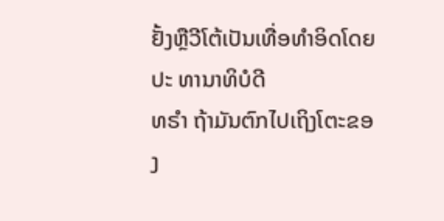ຢັ້ງຫຼືວີໂຕ້ເປັນເທື່ອທຳອິດໂດຍປະ ທານາທິບໍດີ
ທຣຳ ຖ້າມັນຕົກໄປເຖິງໂຕະຂອງ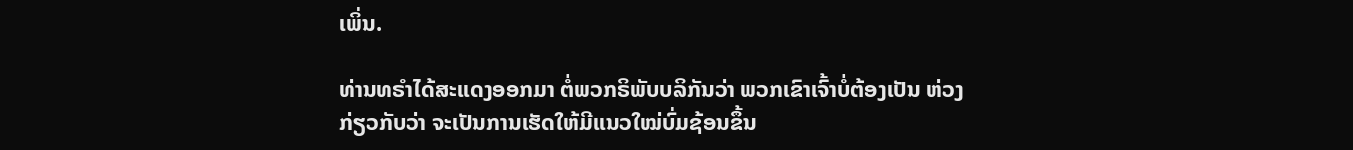ເພິ່ນ.

ທ່ານທຣຳໄດ້ສະແດງອອກມາ ຕໍ່ພວກຣິພັບບລິກັນວ່າ ພວກເຂົາເຈົ້າບໍ່ຕ້ອງເປັນ ຫ່ວງ
ກ່ຽວກັບວ່າ ຈະເປັນການເຮັດໃຫ້ມີແນວໃໝ່ບົ່ມຊ້ອນຂຶ້ນ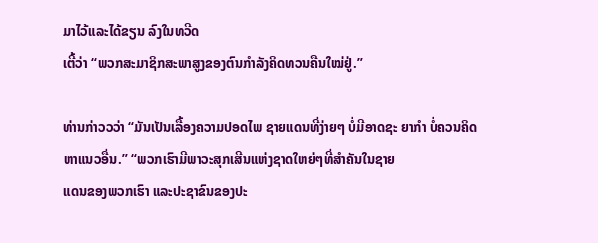ມາໄວ້ແລະໄດ້ຂຽນ ລົງໃນທວີດ
ເຕີ້ວ່າ “ພວກສະມາຊິກສະພາສູງຂອງຕົນກຳລັງຄິດທວນຄືນໃໝ່ຢູ່.”

ທ່ານກ່າວວວ່າ “ມັນເປັນເລື້ອງຄວາມປອດໄພ ຊາຍແດນທີ່ງ່າຍໆ ບໍ່ມີອາດຊະ ຍາກຳ ບໍ່ຄວນຄິດຫາແນວອື່ນ.” “ພວກເຮົາມີພາວະສຸກເສີນແຫ່ງຊາດໃຫຍ່ໆທີ່ສຳຄັນໃນຊາຍ
ແດນຂອງພວກເຮົາ ແລະປະຊາຂົນຂອງປະ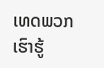ເທດພວກເຮົາຮູ້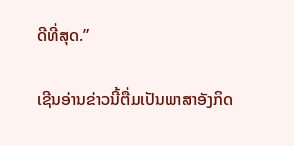ດີທີ່ສຸດ.”

ເຊີນອ່ານຂ່າວນີ້ຕື່ມເປັນພາສາອັງກິດ